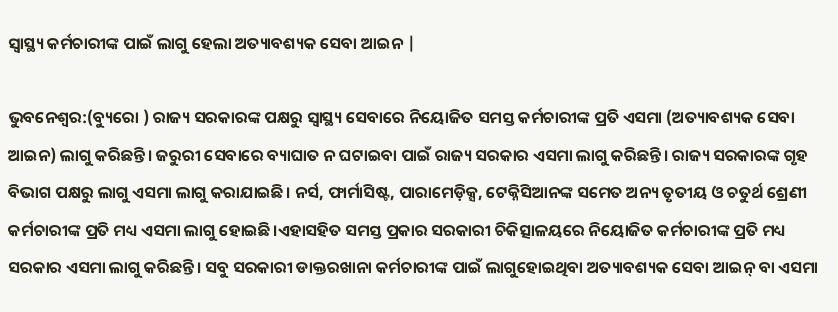ସ୍ବାସ୍ଥ୍ୟ କର୍ମଚାରୀଙ୍କ ପାଇଁ ଲାଗୁ ହେଲା ଅତ୍ୟାବଶ୍ୟକ ସେବା ଆଇନ |

ଭୁବନେଶ୍ବର:(ବ୍ୟୁରୋ ) ରାଜ୍ୟ ସରକାରଙ୍କ ପକ୍ଷରୁ ସ୍ବାସ୍ଥ୍ୟ ସେବାରେ ନିୟୋଜିତ ସମସ୍ତ କର୍ମଚାରୀଙ୍କ ପ୍ରତି ଏସମା (ଅତ୍ୟାବଶ୍ୟକ ସେବା ଆଇନ) ଲାଗୁ କରିଛନ୍ତି। ଜରୁରୀ ସେବାରେ ବ୍ୟାଘାତ ନ ଘଟାଇବା ପାଇଁ ରାଜ୍ୟ ସରକାର ଏସମା ଲାଗୁ କରିଛନ୍ତି। ରାଜ୍ୟ ସରକାରଙ୍କ ଗୃହ ବିଭାଗ ପକ୍ଷରୁ ଲାଗୁ ଏସମା ଲାଗୁ କରାଯାଇଛି। ନର୍ସ, ଫାର୍ମାସିଷ୍ଟ, ପାରାମେଡ଼ିକ୍ସ, ଟେକ୍ନିସିଆନଙ୍କ ସମେତ ଅନ୍ୟ ତୃତୀୟ ଓ ଚତୁର୍ଥ ଶ୍ରେଣୀ କର୍ମଚାରୀଙ୍କ ପ୍ରତି ମଧ୍ୟ ଏସମା ଲାଗୁ ହୋଇଛି।ଏହାସହିତ ସମସ୍ତ ପ୍ରକାର ସରକାରୀ ଚିକିତ୍ସାଳୟରେ ନିୟୋଜିତ କର୍ମଚାରୀଙ୍କ ପ୍ରତି ମଧ୍ୟ ସରକାର ଏସମା ଲାଗୁ କରିଛନ୍ତି। ସବୁ ସରକାରୀ ଡାକ୍ତରଖାନା କର୍ମଚାରୀଙ୍କ ପାଇଁ ଲାଗୁହୋଇଥିବା ଅତ୍ୟାବଶ୍ୟକ ସେବା ଆଇନ୍ ବା ଏସମା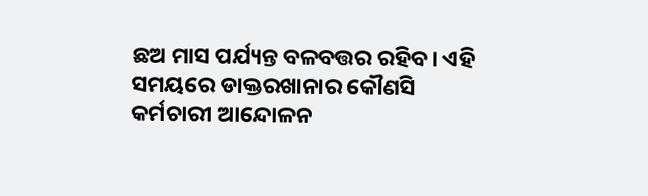ଛଅ ମାସ ପର୍ଯ୍ୟନ୍ତ ବଳବତ୍ତର ରହିବ। ଏହି ସମୟରେ ଡାକ୍ତରଖାନାର କୌଣସି କର୍ମଚାରୀ ଆନ୍ଦୋଳନ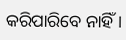କରିପାରିବେ ନାହିଁ ।